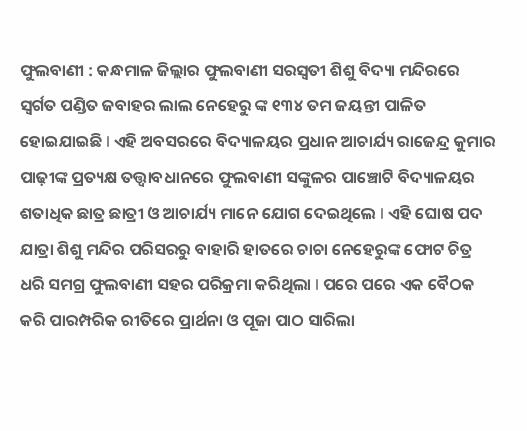ଫୁଲବାଣୀ : କନ୍ଧମାଳ ଜିଲ୍ଲାର ଫୁଲବାଣୀ ସରସ୍ବତୀ ଶିଶୁ ବିଦ୍ୟା ମନ୍ଦିରରେ ସ୍ବର୍ଗତ ପଣ୍ଡିତ ଜବାହର ଲାଲ ନେହେରୁ ଙ୍କ ୧୩୪ ତମ ଜୟନ୍ତୀ ପାଳିତ ହୋଇଯାଇଛି l ଏହି ଅବସରରେ ବିଦ୍ୟାଳୟର ପ୍ରଧାନ ଆଚାର୍ଯ୍ୟ ରାଜେନ୍ଦ୍ର କୁମାର ପାଢ଼ୀଙ୍କ ପ୍ରତ୍ୟକ୍ଷ ତତ୍ତ୍ଵାବଧାନରେ ଫୁଲବାଣୀ ସଙ୍କୁଳର ପାଞ୍ଚୋଟି ବିଦ୍ୟାଳୟର ଶତାଧିକ ଛାତ୍ର ଛାତ୍ରୀ ଓ ଆଚାର୍ଯ୍ୟ ମାନେ ଯୋଗ ଦେଇଥିଲେ l ଏହି ଘୋଷ ପଦ ଯାତ୍ରା ଶିଶୁ ମନ୍ଦିର ପରିସରରୁ ବାହାରି ହାତରେ ଚାଚା ନେହେରୁଙ୍କ ଫୋଟ ଚିତ୍ର ଧରି ସମଗ୍ର ଫୁଲବାଣୀ ସହର ପରିକ୍ରମା କରିଥିଲା l ପରେ ପରେ ଏକ ବୈଠକ କରି ପାରମ୍ପରିକ ରୀତିରେ ପ୍ରାର୍ଥନା ଓ ପୂଜା ପାଠ ସାରିଲା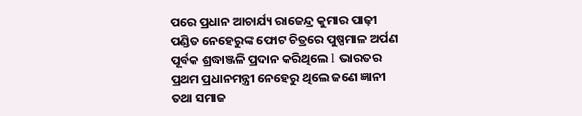ପରେ ପ୍ରଧାନ ଆଚାର୍ଯ୍ୟ ରାଜେନ୍ଦ୍ର କୁମାର ପାଢ଼ୀ ପଣ୍ଡିତ ନେହେରୁଙ୍କ ଫୋଟ ଚିତ୍ରରେ ପୁଷ୍ପମାଳ ଅର୍ପଣ ପୂର୍ବକ ଶ୍ରଦ୍ଧାଞ୍ଜଳି ପ୍ରଦାନ କରିଥିଲେ l ଭାରତର ପ୍ରଥମ ପ୍ରଧାନମନ୍ତ୍ରୀ ନେହେରୁ ଥିଲେ ଜଣେ ଜ୍ଞାନୀ ତଥା ସମାଜ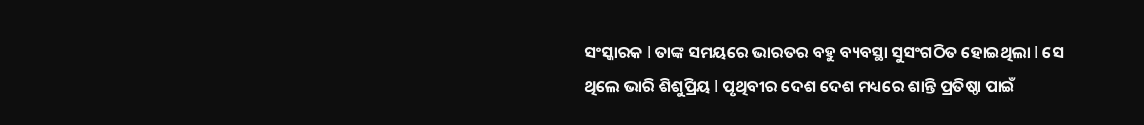ସଂସ୍କାରକ l ତାଙ୍କ ସମୟରେ ଭାରତର ବହୁ ବ୍ୟବସ୍ଥା ସୁସଂଗଠିତ ହୋଇଥିଲା l ସେ ଥିଲେ ଭାରି ଶିଶୁପ୍ରିୟ l ପୃଥିବୀର ଦେଶ ଦେଶ ମଧ୍ୟରେ ଶାନ୍ତି ପ୍ରତିଷ୍ଠା ପାଇଁ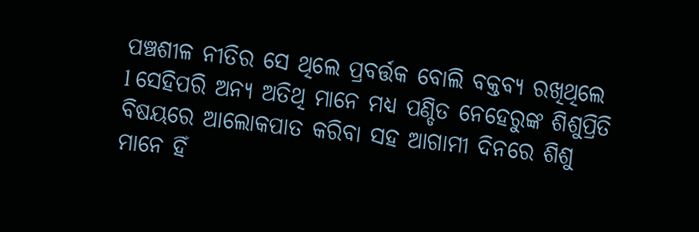ପଞ୍ଚଶୀଳ ନୀତିର ସେ ଥିଲେ ପ୍ରବର୍ତ୍ତକ ବୋଲି ବକ୍ତବ୍ୟ ରଖିଥିଲେ l ସେହିପରି ଅନ୍ୟ ଅତିଥି ମାନେ ମଧ୍ଯ ପଣ୍ଡିତ ନେହେରୁଙ୍କ ଶିଶୁପ୍ରିତି ବିଷୟରେ ଆଲୋକପାତ କରିବା ସହ ଆଗାମୀ ଦିନରେ ଶିଶୁ ମାନେ ହିଁ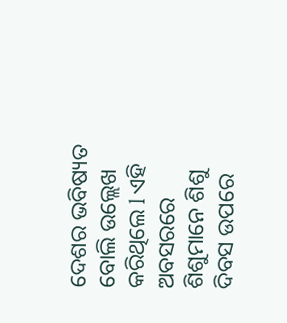ଦେଶର ଭବିଷ୍ୟତ ବୋଲି ଉଲ୍ଲେଖ କରିଥିଲେ l ଏହି ଅବସରରେ ଶିଶୁମାନେ ଶିଶୁ ଦିବସ ଉପରେ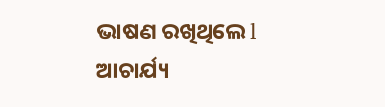ଭାଷଣ ରଖିଥିଲେ l ଆଚାର୍ଯ୍ୟ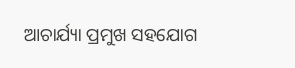ଆଚାର୍ଯ୍ୟା ପ୍ରମୁଖ ସହଯୋଗ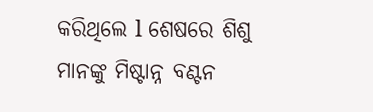କରିଥିଲେ l ଶେଷରେ ଶିଶୁ ମାନଙ୍କୁ ମିଷ୍ଟାନ୍ନ ବଣ୍ଟନ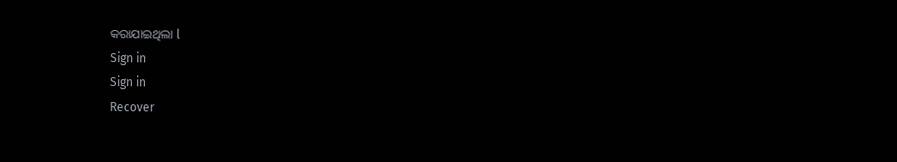କରାଯାଇଥିଲା l
Sign in
Sign in
Recover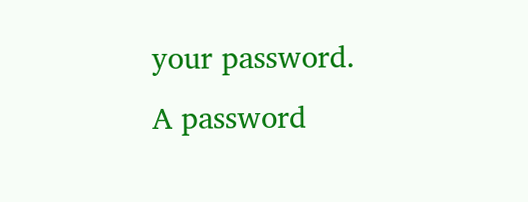your password.
A password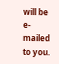will be e-mailed to you.